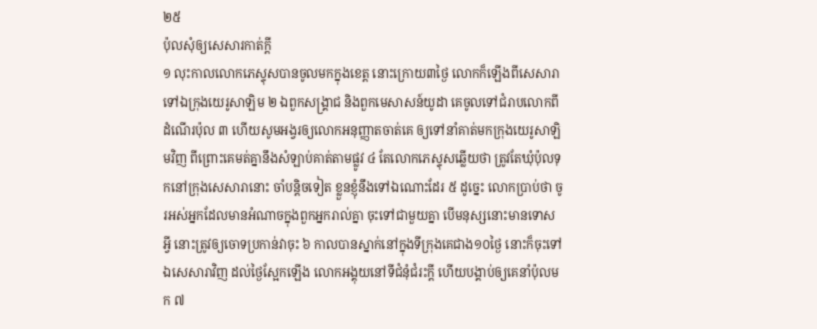២៥
ប៉ុលសុំឲ្យសេសារកាត់ក្តី
១ លុះកាលលោកភេស្ទុសបានចូលមកក្នុងខេត្ត នោះក្រោយ៣ថ្ងៃ លោកក៏ឡើងពីសេសារា ទៅឯក្រុងយេរូសាឡិម ២ ឯពួកសង្គ្រាជ និងពួកមេសាសន៍យូដា គេចូលទៅជំរាបលោកពីដំណើរប៉ុល ៣ ហើយសូមអង្វរឲ្យលោកអនុញ្ញាតចាត់គេ ឲ្យទៅនាំគាត់មកក្រុងយេរូសាឡិមវិញ ពីព្រោះគេមត់គ្នានឹងសំឡាប់គាត់តាមផ្លូវ ៤ តែលោកភេស្ទុសឆ្លើយថា ត្រូវតែឃុំប៉ុលទុកនៅក្រុងសេសារានោះ ចាំបន្តិចទៀត ខ្លួនខ្ញុំនឹងទៅឯណោះដែរ ៥ ដូច្នេះ លោកប្រាប់ថា ចូរអស់អ្នកដែលមានអំណាចក្នុងពួកអ្នករាល់គ្នា ចុះទៅជាមួយគ្នា បើមនុស្សនោះមានទោសអ្វី នោះត្រូវឲ្យចោទប្រកាន់វាចុះ ៦ កាលបានស្នាក់នៅក្នុងទីក្រុងគេជាង១០ថ្ងៃ នោះក៏ចុះទៅឯសេសារាវិញ ដល់ថ្ងៃស្អែកឡើង លោកអង្គុយនៅទីជំនុំជំរះក្តី ហើយបង្គាប់ឲ្យគេនាំប៉ុលមក ៧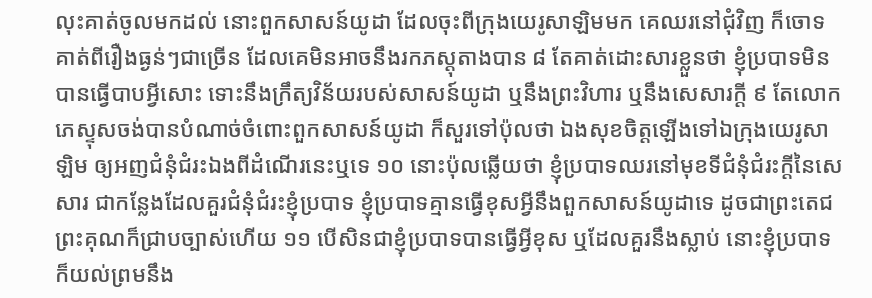លុះគាត់ចូលមកដល់ នោះពួកសាសន៍យូដា ដែលចុះពីក្រុងយេរូសាឡិមមក គេឈរនៅជុំវិញ ក៏ចោទគាត់ពីរឿងធ្ងន់ៗជាច្រើន ដែលគេមិនអាចនឹងរកភស្តុតាងបាន ៨ តែគាត់ដោះសារខ្លួនថា ខ្ញុំប្របាទមិនបានធ្វើបាបអ្វីសោះ ទោះនឹងក្រឹត្យវិន័យរបស់សាសន៍យូដា ឬនឹងព្រះវិហារ ឬនឹងសេសារក្តី ៩ តែលោកភេស្ទុសចង់បានបំណាច់ចំពោះពួកសាសន៍យូដា ក៏សួរទៅប៉ុលថា ឯងសុខចិត្តឡើងទៅឯក្រុងយេរូសាឡិម ឲ្យអញជំនុំជំរះឯងពីដំណើរនេះឬទេ ១០ នោះប៉ុលឆ្លើយថា ខ្ញុំប្របាទឈរនៅមុខទីជំនុំជំរះក្តីនៃសេសារ ជាកន្លែងដែលគួរជំនុំជំរះខ្ញុំប្របាទ ខ្ញុំប្របាទគ្មានធ្វើខុសអ្វីនឹងពួកសាសន៍យូដាទេ ដូចជាព្រះតេជព្រះគុណក៏ជ្រាបច្បាស់ហើយ ១១ បើសិនជាខ្ញុំប្របាទបានធ្វើអ្វីខុស ឬដែលគួរនឹងស្លាប់ នោះខ្ញុំប្របាទក៏យល់ព្រមនឹង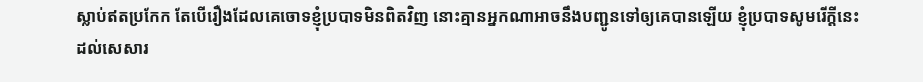ស្លាប់ឥតប្រកែក តែបើរឿងដែលគេចោទខ្ញុំប្របាទមិនពិតវិញ នោះគ្មានអ្នកណាអាចនឹងបញ្ជូនទៅឲ្យគេបានឡើយ ខ្ញុំប្របាទសូមរើក្តីនេះដល់សេសារ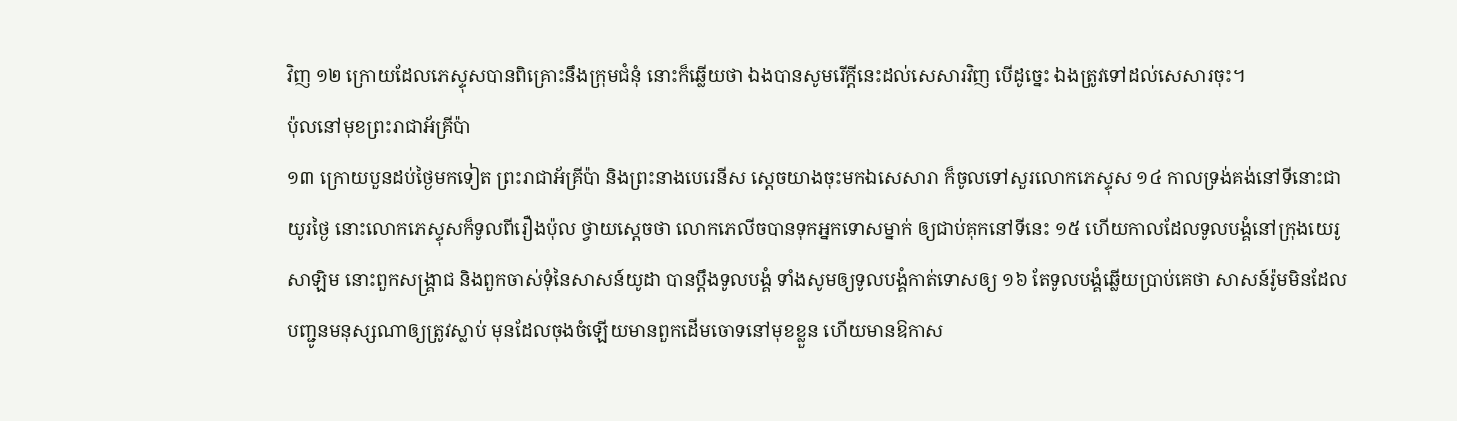វិញ ១២ ក្រោយដែលភេស្ទុសបានពិគ្រោះនឹងក្រុមជំនុំ នោះក៏ឆ្លើយថា ឯងបានសូមរើក្តីនេះដល់សេសារវិញ បើដូច្នេះ ឯងត្រូវទៅដល់សេសារចុះ។
ប៉ុលនៅមុខព្រះរាជាអ័គ្រីប៉ា
១៣ ក្រោយបួនដប់ថ្ងៃមកទៀត ព្រះរាជាអ័គ្រីប៉ា និងព្រះនាងបេរេនីស ស្តេចយាងចុះមកឯសេសារា ក៏ចូលទៅសួរលោកភេស្ទុស ១៤ កាលទ្រង់គង់នៅទីនោះជាយូរថ្ងៃ នោះលោកភេស្ទុសក៏ទូលពីរឿងប៉ុល ថ្វាយស្តេចថា លោកភេលីចបានទុកអ្នកទោសម្នាក់ ឲ្យជាប់គុកនៅទីនេះ ១៥ ហើយកាលដែលទូលបង្គំនៅក្រុងយេរូសាឡិម នោះពួកសង្គ្រាជ និងពួកចាស់ទុំនៃសាសន៍យូដា បានប្តឹងទូលបង្គំ ទាំងសូមឲ្យទូលបង្គំកាត់ទោសឲ្យ ១៦ តែទូលបង្គំឆ្លើយប្រាប់គេថា សាសន៍រ៉ូមមិនដែលបញ្ជូនមនុស្សណាឲ្យត្រូវស្លាប់ មុនដែលចុងចំឡើយមានពួកដើមចោទនៅមុខខ្លួន ហើយមានឱកាស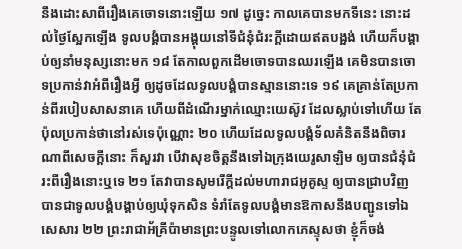នឹងដោះសាពីរឿងគេចោទនោះឡើយ ១៧ ដូច្នេះ កាលគេបានមកទីនេះ នោះដល់ថ្ងៃស្អែកឡើង ទូលបង្គំបានអង្គុយនៅទីជំនុំជំរះក្តីដោយឥតបង្អង់ ហើយក៏បង្គាប់ឲ្យនាំមនុស្សនោះមក ១៨ តែកាលពួកដើមចោទបានឈរឡើង គេមិនបានចោទប្រកាន់វាអំពីរឿងអ្វី ឲ្យដូចដែលទូលបង្គំបានស្មាននោះទេ ១៩ គេគ្រាន់តែប្រកាន់ពីរបៀបសាសនាគេ ហើយពីដំណើរម្នាក់ឈ្មោះយេស៊ូវ ដែលស្លាប់ទៅហើយ តែប៉ុលប្រកាន់ថានៅរស់ទេប៉ុណ្ណោះ ២០ ហើយដែលទូលបង្គំទ័លគំនិតនឹងពិចារណាពីសេចក្តីនោះ ក៏សួរវា បើវាសុខចិត្តនឹងទៅឯក្រុងយេរូសាឡិម ឲ្យបានជំនុំជំរះពីរឿងនោះឬទេ ២១ តែវាបានសូមរើក្តីដល់មហារាជអូគូស្ទ ឲ្យបានជ្រាបវិញ បានជាទូលបង្គំបង្គាប់ឲ្យឃុំទុកសិន ទំរាំតែទូលបង្គំមានឱកាសនឹងបញ្ជូនទៅឯសេសារ ២២ ព្រះរាជាអ័គ្រីប៉ាមានព្រះបន្ទូលទៅលោកភេស្ទុសថា ខ្ញុំក៏ចង់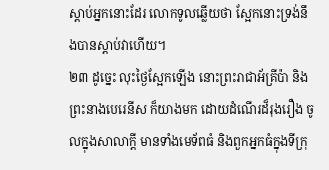ស្តាប់អ្នកនោះដែរ លោកទូលឆ្លើយថា ស្អែកនោះទ្រង់នឹងបានស្តាប់វាហើយ។
២៣ ដូច្នេះ លុះថ្ងៃស្អែកឡើង នោះព្រះរាជាអ័គ្រីប៉ា និងព្រះនាងបេរេនីស ក៏យាងមក ដោយដំណើរដ៏រុងរឿង ចូលក្នុងសាលាក្តី មានទាំងមេទ័ពធំ និងពួកអ្នកធំក្នុងទីក្រុ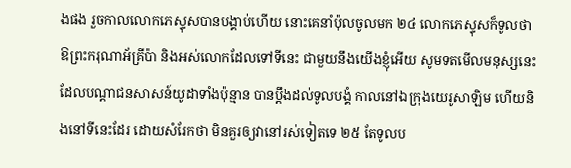ងផង រួចកាលលោកភេស្ទុសបានបង្គាប់ហើយ នោះគេនាំប៉ុលចូលមក ២៤ លោកភេស្ទុសក៏ទូលថា ឱព្រះករុណាអ័គ្រីប៉ា និងអស់លោកដែលទៅទីនេះ ជាមួយនឹងយើងខ្ញុំអើយ សូមទតមើលមនុស្សនេះ ដែលបណ្តាជនសាសន៍យូដាទាំងប៉ុន្មាន បានប្តឹងដល់ទូលបង្គំ កាលនៅឯក្រុងយេរូសាឡិម ហើយនិងនៅទីនេះដែរ ដោយសំរែកថា មិនគួរឲ្យវានៅរស់ទៀតទេ ២៥ តែទូលប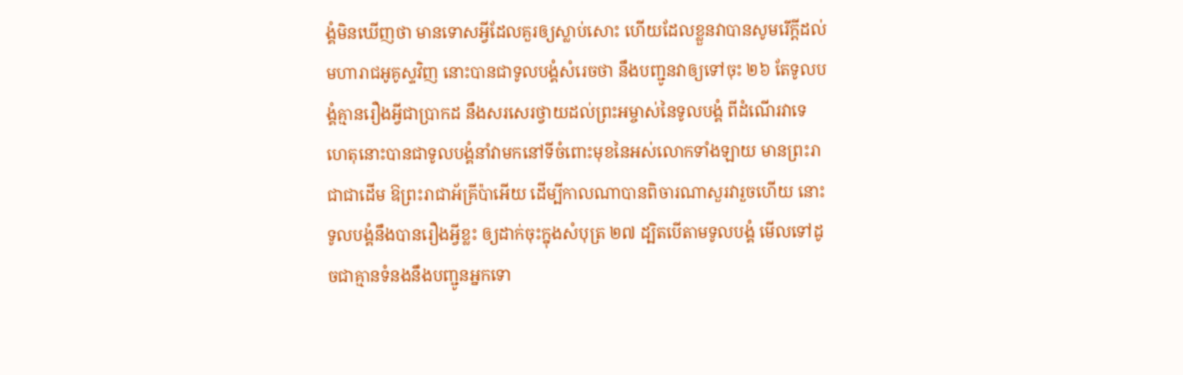ង្គំមិនឃើញថា មានទោសអ្វីដែលគួរឲ្យស្លាប់សោះ ហើយដែលខ្លួនវាបានសូមរើក្តីដល់មហារាជអូគូស្ទវិញ នោះបានជាទូលបង្គំសំរេចថា នឹងបញ្ជូនវាឲ្យទៅចុះ ២៦ តែទូលបង្គំគ្មានរឿងអ្វីជាប្រាកដ នឹងសរសេរថ្វាយដល់ព្រះអម្ចាស់នៃទូលបង្គំ ពីដំណើរវាទេ ហេតុនោះបានជាទូលបង្គំនាំវាមកនៅទីចំពោះមុខនៃអស់លោកទាំងឡាយ មានព្រះរាជាជាដើម ឱព្រះរាជាអ័គ្រីប៉ាអើយ ដើម្បីកាលណាបានពិចារណាសួរវារួចហើយ នោះទូលបង្គំនឹងបានរឿងអ្វីខ្លះ ឲ្យដាក់ចុះក្នុងសំបុត្រ ២៧ ដ្បិតបើតាមទូលបង្គំ មើលទៅដូចជាគ្មានទំនងនឹងបញ្ជូនអ្នកទោ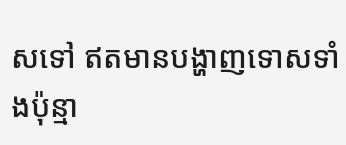សទៅ ឥតមានបង្ហាញទោសទាំងប៉ុន្មា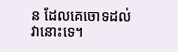ន ដែលគេចោទដល់វានោះទេ។